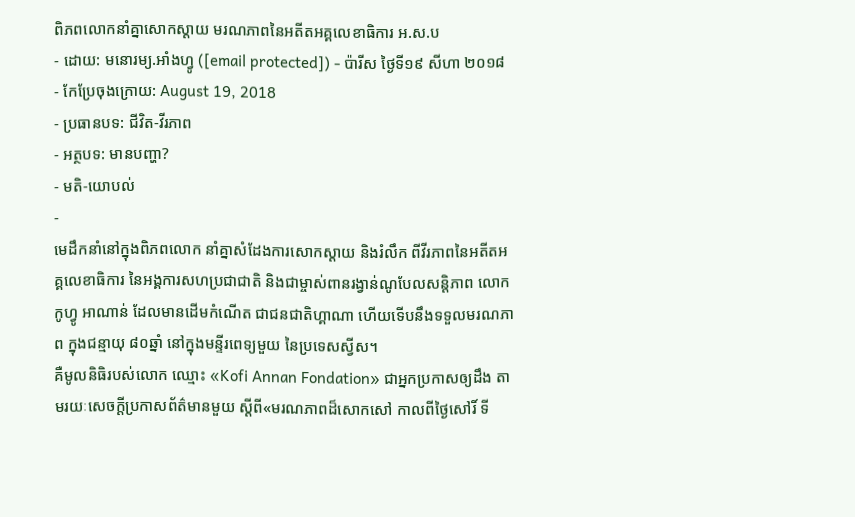ពិភពលោកនាំគ្នាសោកស្ដាយ មរណភាពនៃអតីតអគ្គលេខាធិការ អ.ស.ប
- ដោយ: មនោរម្យ.អាំងហ្វូ ([email protected]) - ប៉ារីស ថ្ងៃទី១៩ សីហា ២០១៨
- កែប្រែចុងក្រោយ: August 19, 2018
- ប្រធានបទ: ជីវិត-វីរភាព
- អត្ថបទ: មានបញ្ហា?
- មតិ-យោបល់
-
មេដឹកនាំនៅក្នុងពិភពលោក នាំគ្នាសំដែងការសោកស្ដាយ និងរំលឹក ពីវីរភាពនៃអតីតអគ្គលេខាធិការ នៃអង្គការសហប្រជាជាតិ និងជាម្ចាស់ពានរង្វាន់ណូបែលសន្តិភាព លោក កូហ្វូ អាណាន់ ដែលមានដើមកំណើត ជាជនជាតិហ្គាណា ហើយទើបនឹងទទួលមរណភាព ក្នុងជន្មាយុ ៨០ឆ្នាំ នៅក្នុងមន្ទីរពេទ្យមួយ នៃប្រទេសស្វីស។
គឺមូលនិធិរបស់លោក ឈ្មោះ «Kofi Annan Fondation» ជាអ្នកប្រកាសឲ្យដឹង តាមរយៈសេចក្ដីប្រកាសព័ត៌មានមួយ ស្ដីពី«មរណភាពដ៏សោកសៅ កាលពីថ្ងៃសៅរិ៍ ទី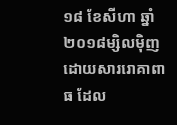១៨ ខែសីហា ឆ្នាំ២០១៨ម្សិលម៉ិញ ដោយសាររោគាពាធ ដែល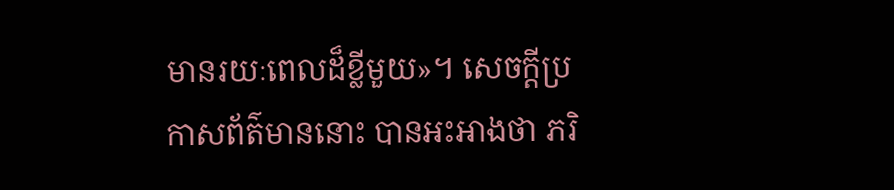មានរយៈពេលដ៏ខ្លីមួយ»។ សេចក្ដីប្រកាសព័ត៌មាននោះ បានអះអាងថា ភរិ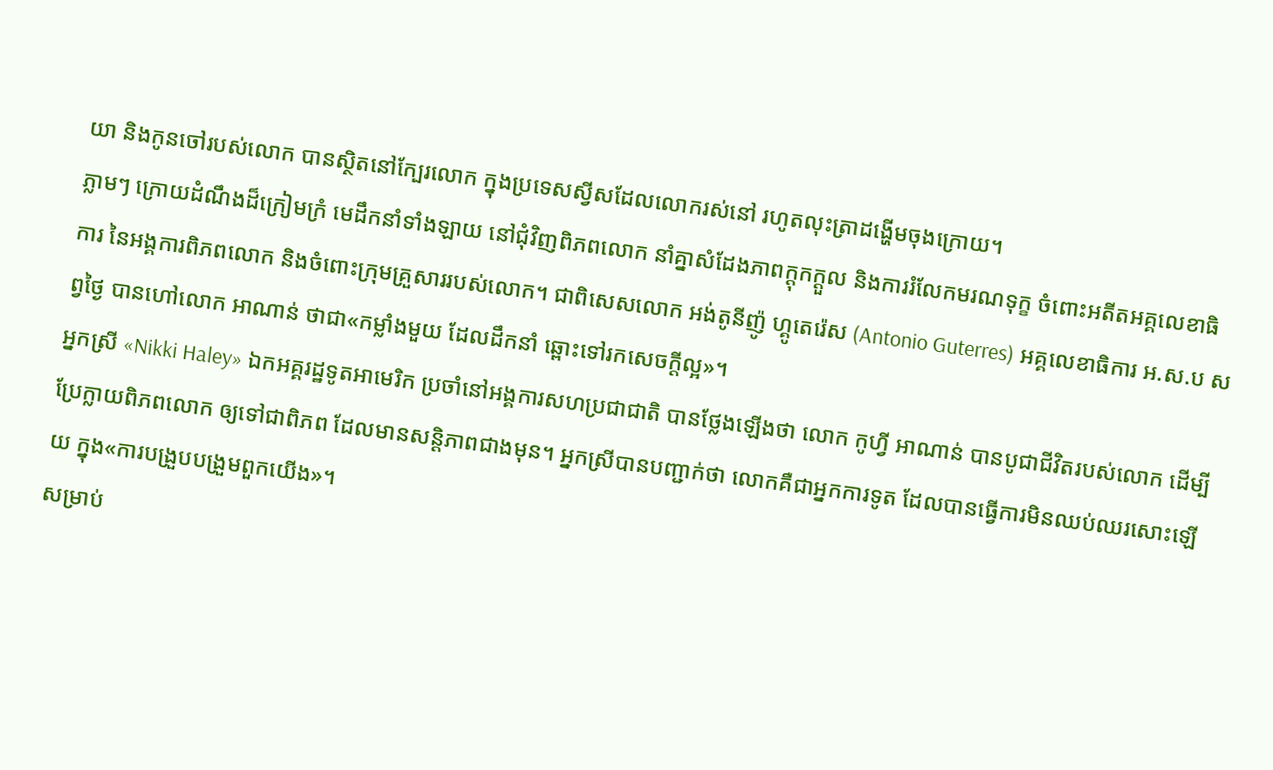យា និងកូនចៅរបស់លោក បានស្ថិតនៅក្បែរលោក ក្នុងប្រទេសស្វីសដែលលោករស់នៅ រហូតលុះត្រាដង្ហើមចុងក្រោយ។
ភ្លាមៗ ក្រោយដំណឹងដ៏ក្រៀមក្រំ មេដឹកនាំទាំងឡាយ នៅជុំវិញពិភពលោក នាំគ្នាសំដែងភាពក្ដុកក្ដួល និងការរំលែកមរណទុក្ខ ចំពោះអតីតអគ្គលេខាធិការ នៃអង្គការពិភពលោក និងចំពោះក្រុមគ្រួសាររបស់លោក។ ជាពិសេសលោក អង់តូនីញ៉ូ ហ្គូតេរ៉េស (Antonio Guterres) អគ្គលេខាធិការ អ.ស.ប សព្វថ្ងៃ បានហៅលោក អាណាន់ ថាជា«កម្លាំងមួយ ដែលដឹកនាំ ឆ្ពោះទៅរកសេចក្ដីល្អ»។
អ្នកស្រី «Nikki Haley» ឯកអគ្គរដ្ឋទូតអាមេរិក ប្រចាំនៅអង្គការសហប្រជាជាតិ បានថ្លែងឡើងថា លោក កូហ្វី អាណាន់ បានបូជាជីវិតរបស់លោក ដើម្បីប្រែក្លាយពិភពលោក ឲ្យទៅជាពិភព ដែលមានសន្តិភាពជាងមុន។ អ្នកស្រីបានបញ្ជាក់ថា លោកគឺជាអ្នកការទូត ដែលបានធ្វើការមិនឈប់ឈរសោះឡើយ ក្នុង«ការបង្រួបបង្រួមពួកយើង»។
សម្រាប់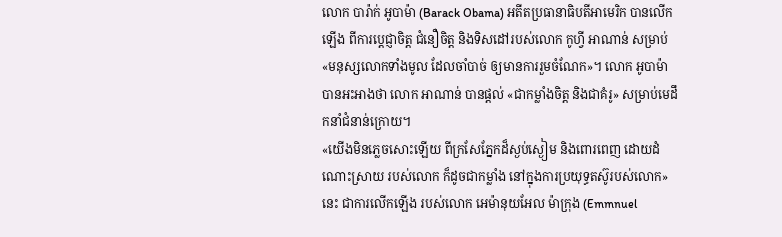លោក បារ៉ាក់ អូបាម៉ា (Barack Obama) អតីតប្រធានាធិបតីអាមេរិក បានលើកឡើង ពីការប្ដេជ្ញាចិត្ត ជំនឿចិត្ត និងទិសដៅរបស់លោក កូហ្វី អាណាន់ សម្រាប់«មនុស្សលោកទាំងមូល ដែលចាំបាច់ ឲ្យមានការរួមចំណែក»។ លោក អូបាម៉ា បានអះអាងថា លោក អាណាន់ បានផ្ដល់ «ជាកម្លាំងចិត្ត និងជាគំរូ» សម្រាប់មេដឹកនាំជំនាន់ក្រោយ។
«យើងមិនភ្លេចសោះឡើយ ពីក្រសែភ្នែកដ៏ស្ងប់ស្ងៀម និងពោរពេញ ដោយដំណោះស្រាយ របស់លោក ក៏ដូចជាកម្លាំង នៅក្នុងការប្រយុទ្ធតស៊ូរបស់លោក» នេះ ជាការលើកឡើង របស់លោក អេម៉ានុយអែល ម៉ាក្រុង (Emmnuel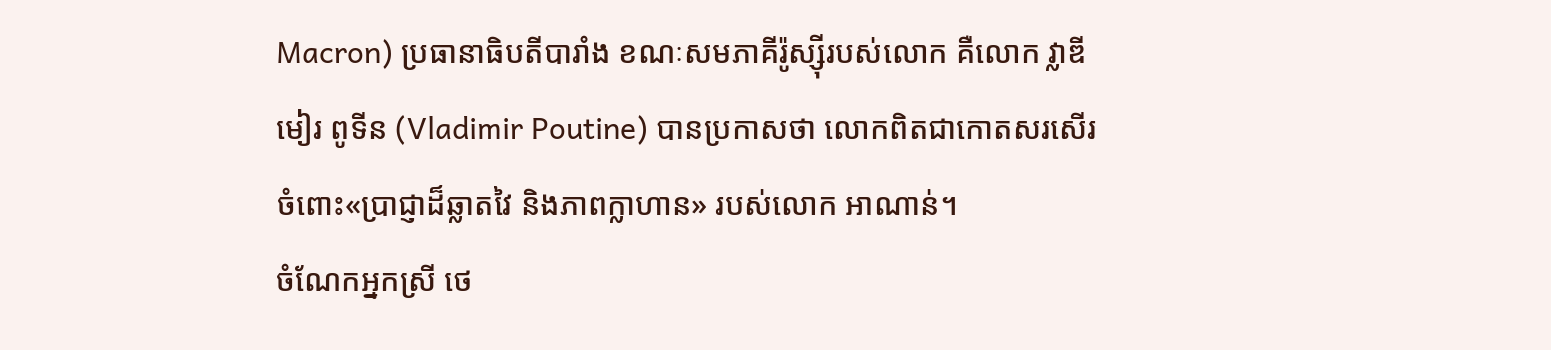Macron) ប្រធានាធិបតីបារាំង ខណៈសមភាគីរ៉ូស្ស៊ីរបស់លោក គឺលោក វ្លាឌីមៀរ ពូទីន (Vladimir Poutine) បានប្រកាសថា លោកពិតជាកោតសរសើរ ចំពោះ«ប្រាជ្ញាដ៏ឆ្លាតវៃ និងភាពក្លាហាន» របស់លោក អាណាន់។
ចំណែកអ្នកស្រី ថេ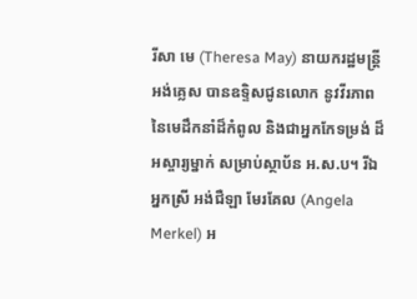រីសា មេ (Theresa May) នាយករដ្ឋមន្ត្រីអង់គ្លេស បានឧទ្ទិសជូនលោក នូវវីរភាព នៃមេដឹកនាំដ៏កំពូល និងជាអ្នកកែទម្រង់ ដ៏អស្ចារ្យម្នាក់ សម្រាប់ស្ថាប័ន អ.ស.ប។ រីឯអ្នកស្រី អង់ជឺឡា មែរគែល (Angela Merkel) អ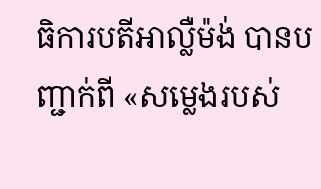ធិការបតីអាល្លឺម៉ង់ បានបញ្ជាក់ពី «សម្លេងរបស់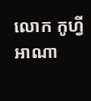លោក កូហ្វី អាណា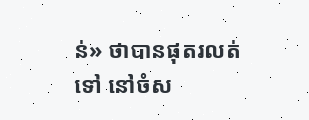ន់» ថាបានផុតរលត់ទៅ នៅចំស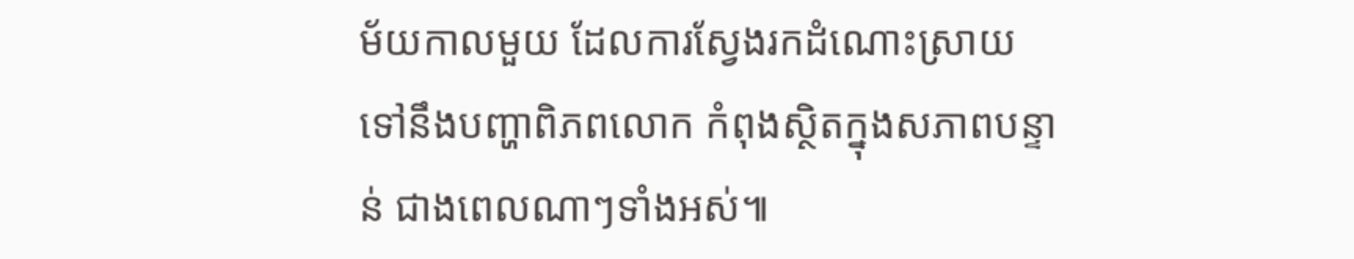ម័យកាលមួយ ដែលការស្វែងរកដំណោះស្រាយ ទៅនឹងបញ្ហាពិភពលោក កំពុងស្ថិតក្នុងសភាពបន្ទាន់ ជាងពេលណាៗទាំងអស់៕